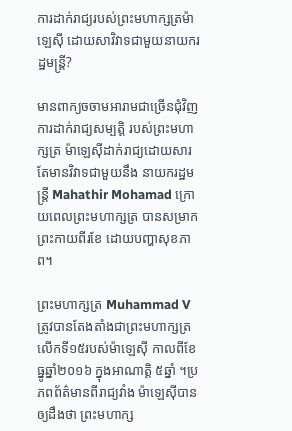ការដាក់រាជ្យរបស់ព្រះមហាក្សត្រម៉ាឡេស៊ី ដោយសាវិវាទជាមួយនាយករដ្ឋមន្ត្រី?

មានពាក្យចចាមអារាមជាច្រើនជុំវិញការដាក់រាជ្យសម្បត្តិ របស់ព្រះមហាក្សត្រ ម៉ាឡេស៊ីដាក់រាជ្យដោយសារតែមានវិវាទជាមួយនឹង នាយករដ្ឋមន្ត្រី Mahathir Mohamad ក្រោយពេលព្រះមហាក្សត្រ បានសម្រាកព្រះកាយពីរខែ ដោយបញ្ហាសុខភាព។

ព្រះមហាក្សត្រ Muhammad V ត្រូវបានតែងតាំងជាព្រះមហាក្សត្រលើកទី១៥របស់ម៉ាឡេស៊ី កាលពីខែធ្នូឆ្នាំ២០១៦ ក្នុងអាណាត្តិ ៥ឆ្នាំ ។ប្រភពព័ត៌មានពីរាជ្យវាំង ម៉ាឡេស៊ីបានឲ្យដឹងថា ព្រះមហាក្ស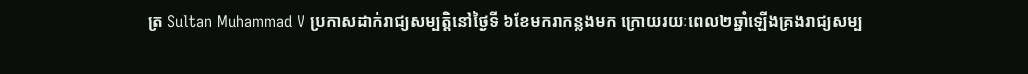ត្រ Sultan Muhammad V ប្រកាសដាក់រាជ្យសម្បត្តិនៅថ្ងៃទី ៦ខែមករាកន្លងមក ក្រោយរយៈពេល២ឆ្នាំឡើងគ្រងរាជ្យសម្ប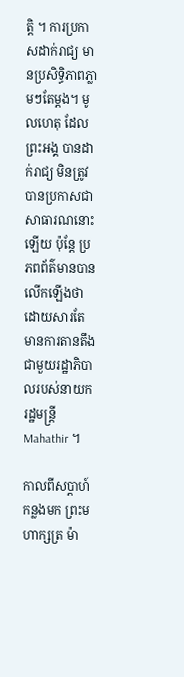ត្តិ ។ ការប្រកាសដាក់រាជ្យ មានប្រសិទ្ធិភាពភ្លាមៗតែម្តង។ មូលហេតុ ដែលព្រះអង្គ បានដាក់រាជ្យ មិនត្រូវបានប្រកាសជាសាធារណនោះឡើយ ប៉ុន្តែ ប្រភពព័ត៌មានបានលើកឡើងថាដោយសារតែ មានការតានតឹងជាមួយរដ្ឋាភិបាលរបស់នាយករដ្ឋមន្ត្រី Mahathir ។

កាលពីសប្តាហ៍កន្លងមក ព្រះមហាក្សត្រ ម៉ា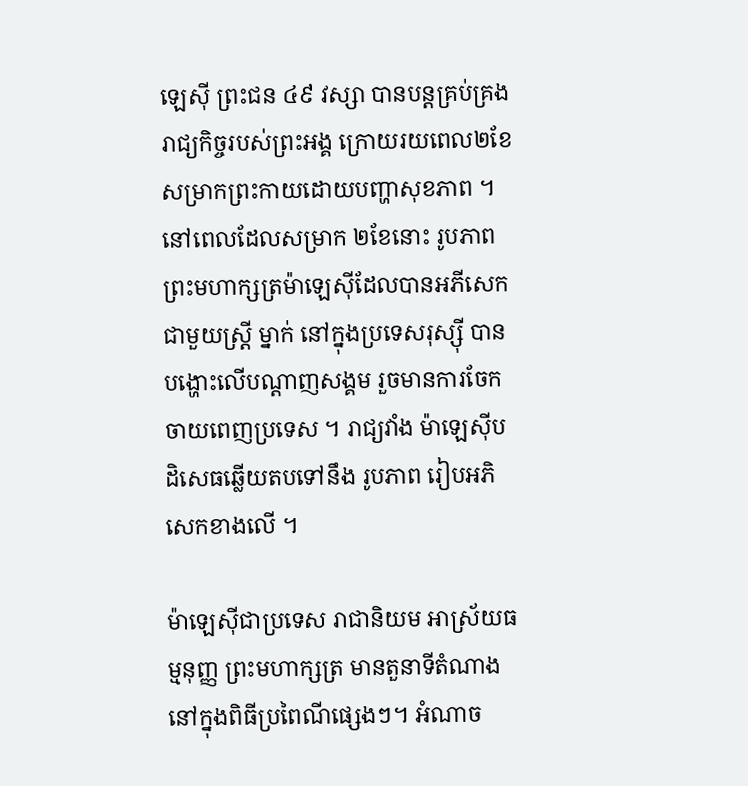ឡេស៊ី ព្រះជន ៤៩ វស្សា បានបន្តគ្រប់គ្រង រាជ្យកិច្ចរបស់ព្រះអង្គ ក្រោយរយពេល២ខែសម្រាកព្រះកាយដោយបញ្ហាសុខភាព ។នៅពេលដែលសម្រាក ២ខែនោះ រូបភាព ព្រះមហាក្សត្រម៉ាឡេស៊ីដែលបានអភីសេក ជាមួយស្ត្រី ម្នាក់ នៅក្នុងប្រទេសរុស្ស៊ី បានបង្ហោះលើបណ្តាញសង្គម រួចមានការចែកចាយពេញប្រទេស ។ រាជ្យវាំង ម៉ាឡេស៊ីបដិសេធឆ្លើយតបទៅនឹង រូបភាព រៀបអភិសេកខាងលើ ។

ម៉ាឡេស៊ីជាប្រទេស រាជានិយម អាស្រ័យធម្មនុញ្ញ ព្រះមហាក្សត្រ មានតួនាទីតំណាង នៅក្នុងពិធីប្រពៃណីផ្សេងៗ។ អំណាច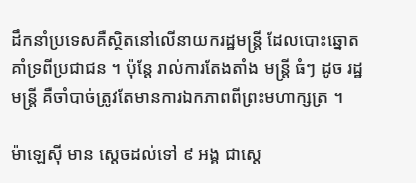ដឹកនាំប្រទេសគឺស្ថិតនៅលើនាយករដ្ឋមន្ត្រី ដែលបោះឆ្នោតគាំទ្រពីប្រជាជន ។ ប៉ុន្តែ រាល់ការតែងតាំង មន្ត្រី ធំៗ ដូច រដ្ឋមន្ត្រី គឺចាំបាច់ត្រូវតែមានការឯកភាពពីព្រះមហាក្សត្រ ។

ម៉ាឡេស៊ី មាន ស្តេចដល់ទៅ ៩ អង្គ ជាស្តេ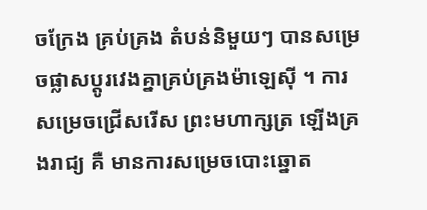ចក្រែង គ្រប់គ្រង តំបន់និមួយៗ បានសម្រេចផ្លាសប្តូរវេងគ្នាគ្រប់គ្រងម៉ាឡេស៊ី ។ ការសម្រេចជ្រើសរើស ព្រះមហាក្សត្រ ឡើងគ្រងរាជ្យ គឺ មានការសម្រេចបោះឆ្នោត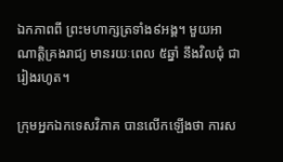ឯកភាពពី ព្រះមហាក្សត្រទាំង៩អង្គ។ មួយអាណាត្តិគ្រងរាជ្យ មានរយៈពេល ៥ឆ្នាំ នឹងវិលជុំ ជារៀងរហូត។

ក្រុមអ្នកឯកទេសវិភាគ បានលើកឡើងថា ការស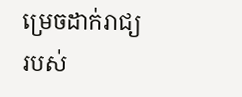ម្រេចដាក់រាជ្យ របស់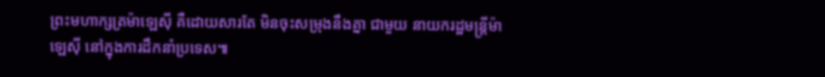ព្រះមហាក្សត្រម៉ាឡេស៊ី គឺដោយសារតែ មិនចុះសម្រុងនឹងគ្នា ជាមួយ នាយករដ្ឋមន្ត្រីម៉ាឡេស៊ី នៅក្នុងការដឹកនាំប្រទេស៕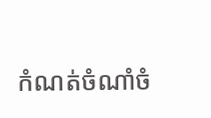កំណត់ចំណាំចំ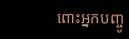ពោះអ្នកបញ្ចូ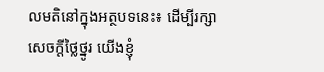លមតិនៅក្នុងអត្ថបទនេះ៖ ដើម្បីរក្សាសេចក្ដីថ្លៃថ្នូរ យើងខ្ញុំ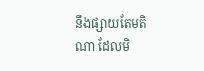នឹងផ្សាយតែមតិណា ដែលមិ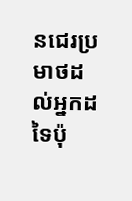នជេរប្រមាថដល់អ្នកដទៃប៉ុ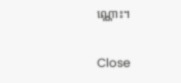ណ្ណោះ។

Close